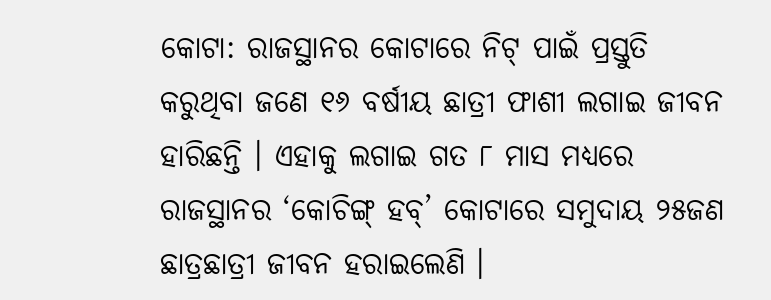କୋଟା: ରାଜସ୍ଥାନର କୋଟାରେ ନିଟ୍ ପାଇଁ ପ୍ରସ୍ତୁତି କରୁଥିବା ଜଣେ ୧୬ ବର୍ଷୀୟ ଛାତ୍ରୀ ଫାଶୀ ଲଗାଇ ଜୀବନ ହାରିଛନ୍ତି । ଏହାକୁ ଲଗାଇ ଗତ ୮ ମାସ ମଧ୍ୟରେ ରାଜସ୍ଥାନର ‘କୋଚିଙ୍ଗ୍ ହବ୍’ କୋଟାରେ ସମୁଦାୟ ୨୫ଜଣ ଛାତ୍ରଛାତ୍ରୀ ଜୀବନ ହରାଇଲେଣି ।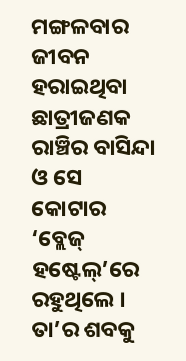ମଙ୍ଗଳବାର ଜୀବନ ହରାଇଥିବା ଛାତ୍ରୀଜଣକ ରାଞ୍ଚିର ବାସିନ୍ଦା ଓ ସେ କୋଟାର ‘ବ୍ଲେଜ୍ ହଷ୍ଟେଲ୍’ରେ ରହୁଥିଲେ । ତା’ର ଶବକୁ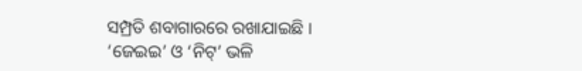ସମ୍ପ୍ରତି ଶବାଗାରରେ ରଖାଯାଇଛି ।
‘ଜେଇଇ’ ଓ ‘ନିଟ୍’ ଭଳି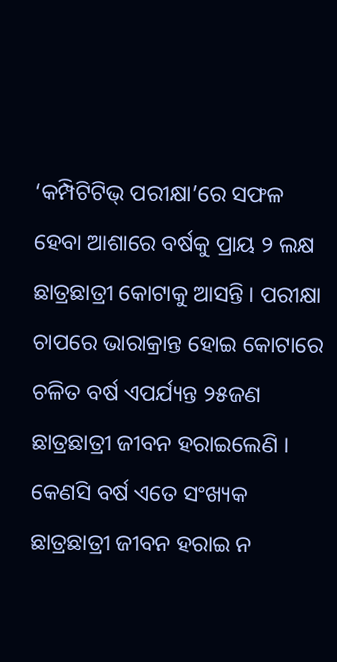‘କମ୍ପିଟିଟିଭ୍ ପରୀକ୍ଷା’ରେ ସଫଳ ହେବା ଆଶାରେ ବର୍ଷକୁ ପ୍ରାୟ ୨ ଲକ୍ଷ ଛାତ୍ରଛାତ୍ରୀ କୋଟାକୁ ଆସନ୍ତି । ପରୀକ୍ଷା ଚାପରେ ଭାରାକ୍ରାନ୍ତ ହୋଇ କୋଟାରେ ଚଳିତ ବର୍ଷ ଏପର୍ଯ୍ୟନ୍ତ ୨୫ଜଣ ଛାତ୍ରଛାତ୍ରୀ ଜୀବନ ହରାଇଲେଣି । କେଣସି ବର୍ଷ ଏତେ ସଂଖ୍ୟକ ଛାତ୍ରଛାତ୍ରୀ ଜୀବନ ହରାଇ ନ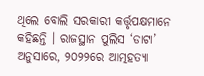ଥିଲେ ବୋଲି ସରକାରୀ କର୍ତ୍ତୃପକ୍ଷମାନେ କହିଛନ୍ତି । ରାଜସ୍ଥାନ ପୁଲିସ ‘ଡାଟା’ ଅନୁସାରେ, ୨୦୨୨ରେ ଆତ୍ମହତ୍ୟା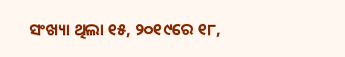ସଂଖ୍ୟା ଥିଲା ୧୫, ୨୦୧୯ରେ ୧୮,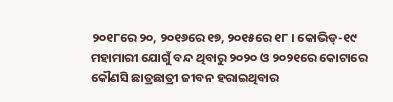୨୦୧୮ରେ ୨୦, ୨୦୧୬ରେ ୧୭, ୨୦୧୫ରେ ୧୮ । କୋଭିଡ୍-୧୯ ମହାମାରୀ ଯୋଗୁଁ ବନ୍ଦ ଥିବାରୁ ୨୦୨୦ ଓ ୨୦୨୧ରେ କୋଟାରେ କୌଣସି ଛାତ୍ରଛାତ୍ରୀ ଜୀବନ ହରାଇଥିବାର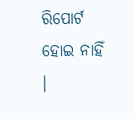ରିପୋର୍ଟ ହୋଇ ନାହିଁ ।